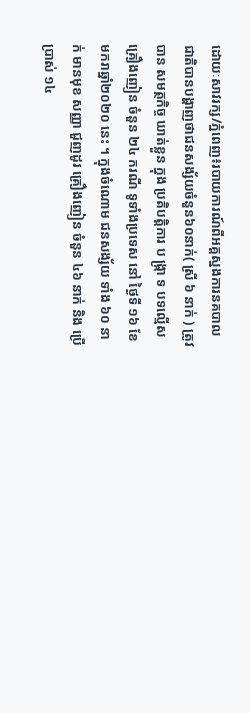ដោយៈសាវរក្ស/ភ្នំពេញ៖របាយការណ៍ពីអគ្គស្នងការនគបាលជាតិបានបង្ហាញថាជនសង្ស័យចំនួន៦០នាក់( ស្រី ៦ នាក់ ) ត្រូវបាន សមត្ថកិច្ច ឃាត់ខ្លួន ក្នុង ប្រតិបត្តិការ ប ង្ក្រា ទ បទល្មើស គ្រឿងញៀន ចំនួន ២៤ ករណី ទូទាំងប្រទេស នៅ ថ្ងៃទី ១៦ ខែមករាឆ្នាំ២០២០ នេះ ។ ក្នុងចំណោម ជនសង្ស័យ ទាំង ៦០ នាក់ មានមុខ សញ្ញា ជួញដូរ គ្រឿងញៀន ចំនួន ៤៦ នាក់ និង ប្រើប្រាស់ ១៤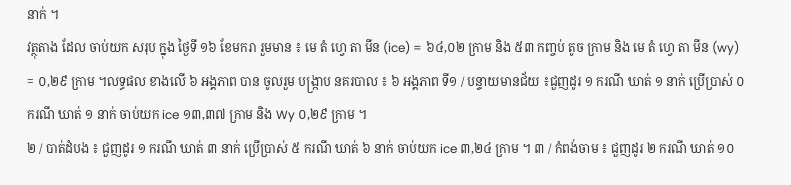នាក់ ។
វត្ថុតាង ដែល ចាប់យក សរុប ក្នុង ថ្ងៃទី ១៦ ខែមករា រួមមាន ៖ មេ តំ ហ្វេ តា មីន (ice) = ៦៤,០២ ក្រាម និង ៥៣ កញ្ចប់ តូច ក្រាម និង មេ តំ ហ្វេ តា មីន (wy) = ០,២៩ ក្រាម ។លទ្ធផល ខាងលើ ៦ អង្គភាព បាន ចូលរួម បង្ក្រាប នគរបាល ៖ ៦ អង្គភាព ទី១ / បន្ទាយមានជ័យ ៖ជួញដូរ ១ ករណី ឃាត់ ១ នាក់ ប្រើប្រាស់ ០ ករណី ឃាត់ ១ នាក់ ចាប់យក ice ១៣,៣៧ ក្រាម និង Wy ០,២៩ ក្រាម ។
២ / បាត់ដំបង ៖ ជួញដូរ ១ ករណី ឃាត់ ៣ នាក់ ប្រើប្រាស់ ៥ ករណី ឃាត់ ៦ នាក់ ចាប់យក ice ៣,២៤ ក្រាម ។ ៣ / កំពង់ចាម ៖ ជួញដូរ ២ ករណី ឃាត់ ១០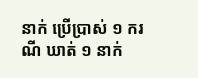នាក់ ប្រើប្រាស់ ១ ករណី ឃាត់ ១ នាក់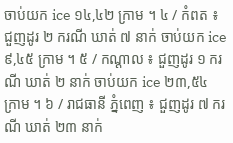ចាប់យក ice ១៤,៤២ ក្រាម ។ ៤ / កំពត ៖ ជួញដូរ ២ ករណី ឃាត់ ៧ នាក់ ចាប់យក ice ៩,៤៥ ក្រាម ។ ៥ / កណ្ដាល ៖ ជួញដូរ ១ ករណី ឃាត់ ២ នាក់ ចាប់យក ice ២៣,៥៤ ក្រាម ។ ៦ / រាជធានី ភ្នំពេញ ៖ ជួញដូរ ៧ ករណី ឃាត់ ២៣ នាក់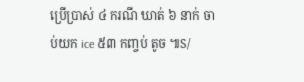ប្រើប្រាស់ ៤ ករណី ឃាត់ ៦ នាក់ ចាប់យក ice ៥៣ កញ្ចប់ តូច ៕S/